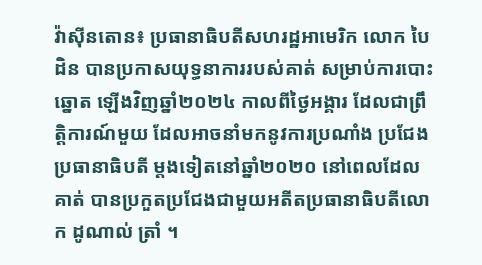វ៉ាស៊ីនតោន៖ ប្រធានាធិបតីសហរដ្ឋអាមេរិក លោក បៃដិន បានប្រកាសយុទ្ធនាការរបស់គាត់ សម្រាប់ការបោះឆ្នោត ឡើងវិញឆ្នាំ២០២៤ កាលពីថ្ងៃអង្គារ ដែលជាព្រឹត្តិការណ៍មួយ ដែលអាចនាំមកនូវការប្រណាំង ប្រជែងប្រធានាធិបតី ម្តងទៀតនៅឆ្នាំ២០២០ នៅពេលដែលគាត់ បានប្រកួតប្រជែងជាមួយអតីតប្រធានាធិបតីលោក ដូណាល់ ត្រាំ ។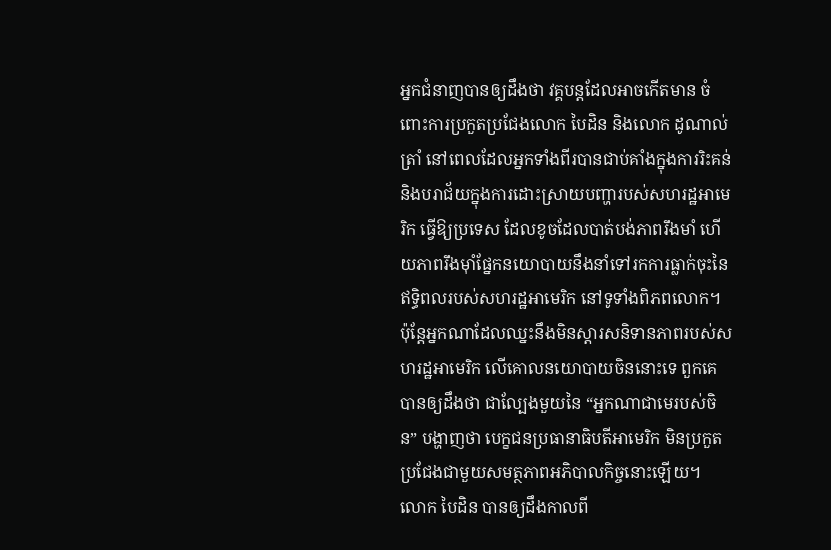អ្នកជំនាញបានឲ្យដឹងថា វគ្គបន្តដែលអាចកើតមាន ចំពោះការប្រកួតប្រជែងលោក បៃដិន និងលោក ដូណាល់ ត្រាំ នៅពេលដែលអ្នកទាំងពីរបានជាប់គាំងក្នុងការរិះគន់ និងបរាជ័យក្នុងការដោះស្រាយបញ្ហារបស់សហរដ្ឋអាមេរិក ធ្វើឱ្យប្រទេស ដែលខូចដែលបាត់បង់ភាពរឹងមាំ ហើយភាពរឹងម៉ាំផ្នែកនយោបាយនឹងនាំទៅរកការធ្លាក់ចុះនៃឥទ្ធិពលរបស់សហរដ្ឋអាមេរិក នៅទូទាំងពិភពលោក។
ប៉ុន្តែអ្នកណាដែលឈ្នះនឹងមិនស្តារសនិទានភាពរបស់សហរដ្ឋអាមេរិក លើគោលនយោបាយចិននោះទេ ពួកគេបានឲ្យដឹងថា ជាល្បែងមួយនៃ “អ្នកណាជាមេរបស់ចិន” បង្ហាញថា បេក្ខជនប្រធានាធិបតីអាមេរិក មិនប្រកួតប្រជែងជាមួយសមត្ថភាពអភិបាលកិច្ចនោះឡើយ។
លោក បៃដិន បានឲ្យដឹងកាលពី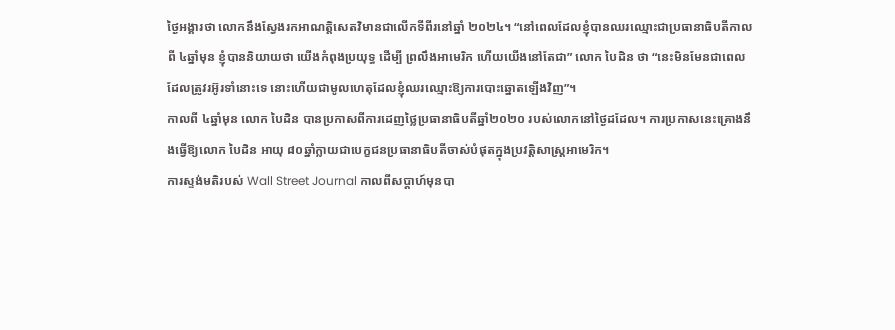ថ្ងៃអង្គារថា លោកនឹងស្វែងរកអាណត្តិសេតវិមានជាលើកទីពីរនៅឆ្នាំ ២០២៤។ “នៅពេលដែលខ្ញុំបានឈរឈ្មោះជាប្រធានាធិបតីកាលពី ៤ឆ្នាំមុន ខ្ញុំបាននិយាយថា យើងកំពុងប្រយុទ្ធ ដើម្បី ព្រលឹងអាមេរិក ហើយយើងនៅតែជា” លោក បៃដិន ថា “នេះមិនមែនជាពេលដែលត្រូវរអ៊ូរទាំនោះទេ នោះហើយជាមូលហេតុដែលខ្ញុំឈរឈ្មោះឱ្យការបោះឆ្នោតឡើងវិញ”។
កាលពី ៤ឆ្នាំមុន លោក បៃដិន បានប្រកាសពីការដេញថ្លៃប្រធានាធិបតីឆ្នាំ២០២០ របស់លោកនៅថ្ងៃដដែល។ ការប្រកាសនេះគ្រោងនឹងធ្វើឱ្យលោក បៃដិន អាយុ ៨០ឆ្នាំក្លាយជាបេក្ខជនប្រធានាធិបតីចាស់បំផុតក្នុងប្រវត្តិសាស្ត្រអាមេរិក។
ការស្ទង់មតិរបស់ Wall Street Journal កាលពីសប្តាហ៍មុនបា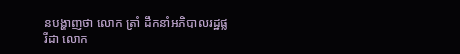នបង្ហាញថា លោក ត្រាំ ដឹកនាំអភិបាលរដ្ឋផ្លរីដា លោក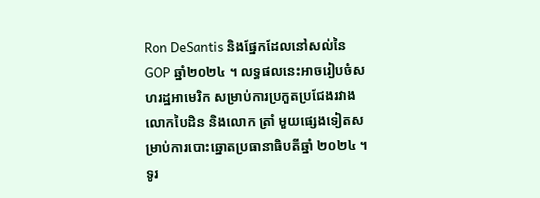Ron DeSantis និងផ្នែកដែលនៅសល់នៃ GOP ឆ្នាំ២០២៤ ។ លទ្ធផលនេះអាចរៀបចំសហរដ្ឋអាមេរិក សម្រាប់ការប្រកួតប្រជែងរវាងលោកបៃដិន និងលោក ត្រាំ មួយផ្សេងទៀតសម្រាប់ការបោះឆ្នោតប្រធានាធិបតីឆ្នាំ ២០២៤ ។
ទូរ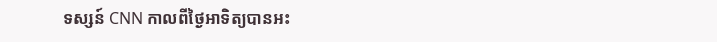ទស្សន៍ CNN កាលពីថ្ងៃអាទិត្យបានអះ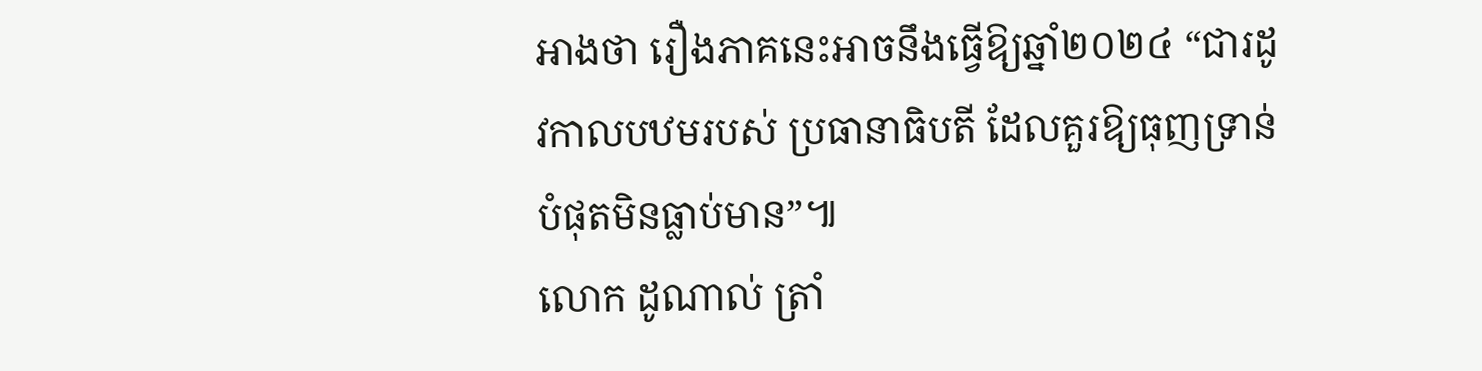អាងថា រឿងភាគនេះអាចនឹងធ្វើឱ្យឆ្នាំ២០២៤ “ជារដូវកាលបឋមរបស់ ប្រធានាធិបតី ដែលគួរឱ្យធុញទ្រាន់បំផុតមិនធ្លាប់មាន”៕
លោក ដូណាល់ ត្រាំ